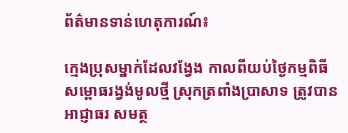ព័ត៌មានទាន់ហេតុការណ៍៖

ក្មេងប្រុសម្នាក់ដែលវង្វែង កាលពីយប់ថ្ងៃកម្មពិធីសម្ពោធរង្វង់មូលថ្មី ស្រុកត្រពាំងប្រាសាទ ត្រូវបានអាជ្ញាធរ សមត្ថ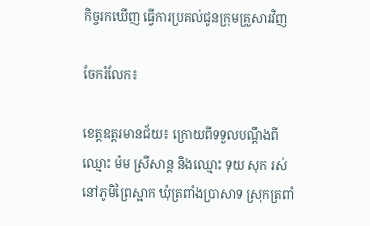កិច្ចរកឃើញ ធ្វើការប្រគល់ជូនក្រុមគ្រួសារវិញ

ចែករំលែក៖

ខេត្តឧត្ដរមានជ័យ៖ ក្រោយពីទទួលបណ្តឹងពីឈ្មោះ ម៉ម ស្រីសាន្ត និងឈ្មោះ ទុយ សុក រស់នៅភូមិព្រៃស្អាក ឃុំត្រពាំងប្រាសាទ ស្រុកត្រពាំ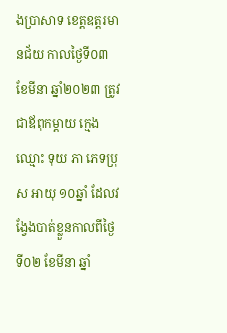ងប្រាសាទ ខេត្តឧត្ដរមានជ័យ កាលថ្ងៃទី០៣ ខែមីនា ឆ្នាំ២០២៣ ត្រូវជាឪពុកម្ដាយ ក្មេងឈ្មោះ ទុយ ភា ភេទប្រុស អាយុ ១០ឆ្នាំ ដែលវង្វែងបាត់ខ្លួនកាលពីថ្ងៃទី០២ ខែមីនា ឆ្នាំ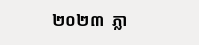២០២៣  ភ្លា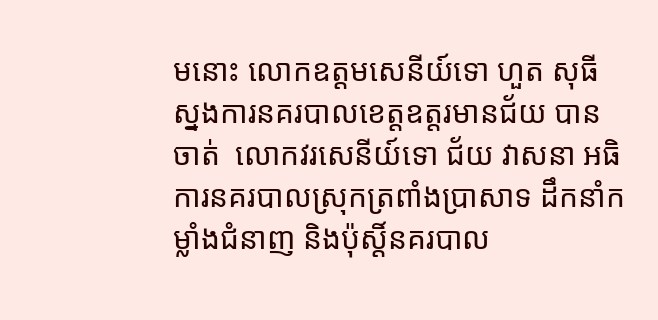មនោះ លោកឧត្តមសេនីយ៍ទោ ហួត សុធី ស្នងការនគរបាលខេត្តឧត្តរមានជ័យ បានចាត់  លោកវរសេនីយ៍ទោ ជ័យ វាសនា អធិការនគរបាលស្រុកត្រពាំងប្រាសាទ ដឹកនាំកម្លាំងជំនាញ និងប៉ុស្តិ៍នគរបាល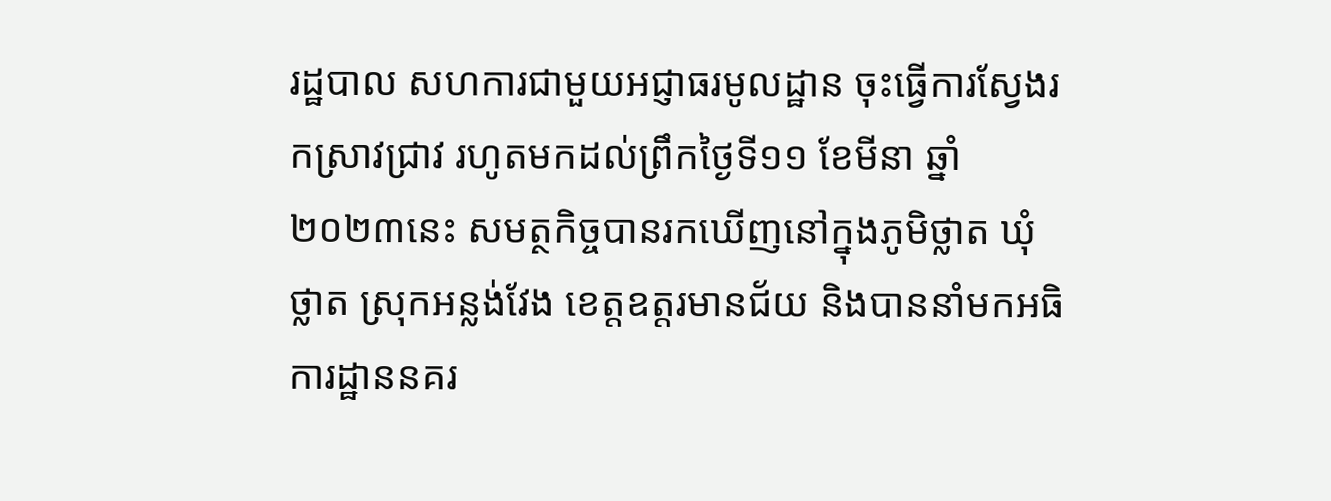រដ្ឋបាល សហការជាមួយអជ្ញាធរមូលដ្ឋាន ចុះធ្វើការស្វែងរកស្រាវជ្រាវ រហូតមកដល់ព្រឹកថ្ងៃទី១១ ខែមីនា ឆ្នាំ២០២៣នេះ សមត្ថកិច្ចបានរកឃើញនៅក្នុងភូមិថ្លាត ឃុំថ្លាត ស្រុកអន្លង់វែង ខេត្តឧត្តរមានជ័យ និងបាននាំមកអធិការដ្ឋាននគរ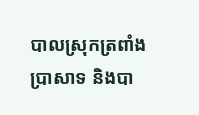បាលស្រុកត្រពាំងប្រាសាទ និងបា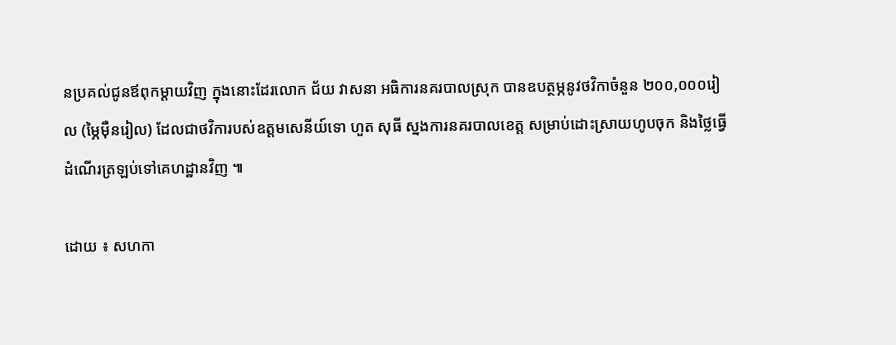នប្រគល់ជូនឪពុកម្តាយវិញ ក្នុងនោះដែរលោក ជ័យ វាសនា អធិការនគរបាលស្រុក បានឧបត្ថម្ភនូវថវិកាចំនួន ២០០,០០០រៀល (ម្ភៃមុឺនរៀល) ដែលជាថវិការបស់ឧត្តមសេនីយ៍ទោ ហួត សុធី ស្នងការនគរបាលខេត្ត សម្រាប់ដោះស្រាយហូបចុក និងថ្លៃធ្វើដំណើរត្រឡប់ទៅគេហដ្ឋានវិញ ៕

ដោយ ៖ សហកា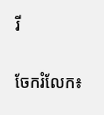រី


ចែករំលែក៖